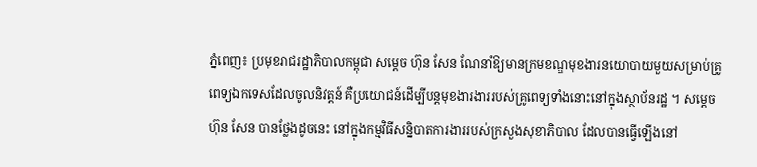ភ្នំពេញ៖ ប្រមុខរាជរដ្ឋាភិបាលកម្ពុជា សម្ដេច ហ៊ុន សែន ណែនាំឱ្យមានក្រមខណ្ឌមុខងារនយោបាយមួយសម្រាប់គ្រូពេទ្យឯកទេសដែលចូលនិវត្តន៍ គឺប្រយោជន៍ដើម្បីបន្តមុខងារងាររបស់គ្រូពេទ្យទាំងនោះនៅក្នុងស្ថាប័នរដ្ឋ ។ សម្ដេច ហ៊ុន សែន បានថ្លែងដូចនេះ នៅក្នុងកម្មវិធីសន្និបាតការងាររបស់ក្រសួងសុខាភិបាល ដែលបានធ្វើឡើងនៅ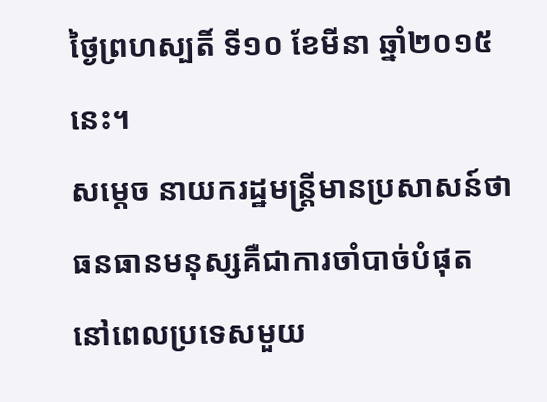ថ្ងៃព្រហស្បតិ៍ ទី១០ ខែមីនា ឆ្នាំ២០១៥ នេះ។
សម្តេច នាយករដ្ឋមន្ត្រីមានប្រសាសន៍ថា ធនធានមនុស្សគឺជាការចាំបាច់បំផុត នៅពេលប្រទេសមួយ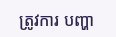ត្រូវការ បញ្ហា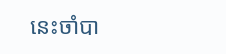នេះចាំបា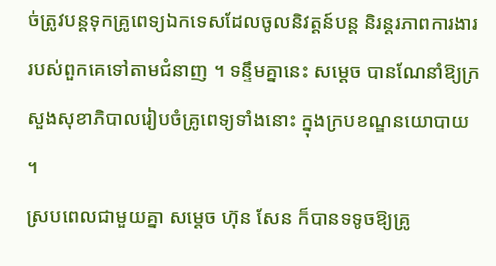ច់ត្រូវបន្តទុកគ្រូពេទ្យឯកទេសដែលចូលនិវត្តន៍បន្ត និរន្តរភាពការងាររបស់ពួកគេទៅតាមជំនាញ ។ ទន្ទឹមគ្នានេះ សម្ដេច បានណែនាំឱ្យក្រសួងសុខាភិបាលរៀបចំគ្រូពេទ្យទាំងនោះ ក្នុងក្របខណ្ឌនយោបាយ ។
ស្របពេលជាមួយគ្នា សម្ដេច ហ៊ុន សែន ក៏បានទទូចឱ្យគ្រូ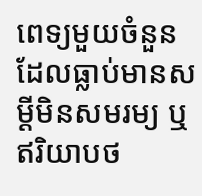ពេទ្យមួយចំនួន ដែលធ្លាប់មានសម្ដីមិនសមរម្យ ឬ ឥរិយាបថ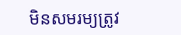មិនសមរម្យត្រូវ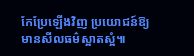កែប្រែឡើងវិញ ប្រយោជន៍ឱ្យមានសីលធម៌ស្អាតស្អំ៕